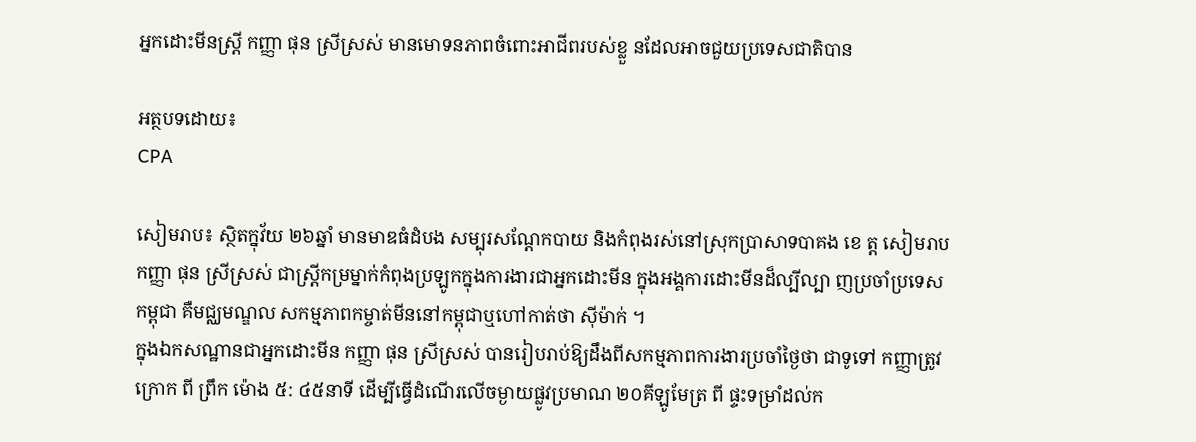អ្នកដោះមីនស្ត្រី កញ្ញា ផុន ស្រីស្រស់ មានមោទនភាពចំពោះអាជីពរបស់ខ្លួ នដែលអាចជួយប្រទេសជាតិបាន

អត្ថបទដោយ៖
CPA

សៀមរាប៖ ស្ថិតក្នុវ័យ ២៦ឆ្នាំ មានមាឌធំដំបង សម្បុរសណ្តែកបាយ និងកំពុងរស់នៅស្រុកប្រាសាទបាគង ខេ ត្ត សៀមរាប កញ្ញា ផុន ស្រីស្រស់ ជាស្ត្រីកម្រម្នាក់កំពុងប្រឡូកក្នុងការងារជាអ្នកដោះមីន ក្នុងអង្គការដោះមីនដ៏ល្បីល្បា ញប្រចាំប្រទេសកម្ពុជា គឺមជ្ឈមណ្ឌល សកម្មភាពកម្ចាត់មីននៅកម្ពុជាឬហៅកាត់ថា ស៊ីម៉ាក់ ។
ក្នុងឯកសណ្ឋានជាអ្នកដោះមីន កញ្ញា ផុន ស្រីស្រស់ បានរៀបរាប់ឱ្យដឹងពីសកម្មភាពការងារប្រចាំថ្ងៃថា ជាទូទៅ កញ្ញាត្រូវក្រោក ពី ព្រឹក ម៉ោង ៥: ៤៥នាទី ដើម្បីធ្វើដំណើរលើចម្ងាយផ្លូវប្រមាណ ២០គីឡូមែត្រ ពី ផ្ទះទម្រាំដល់ក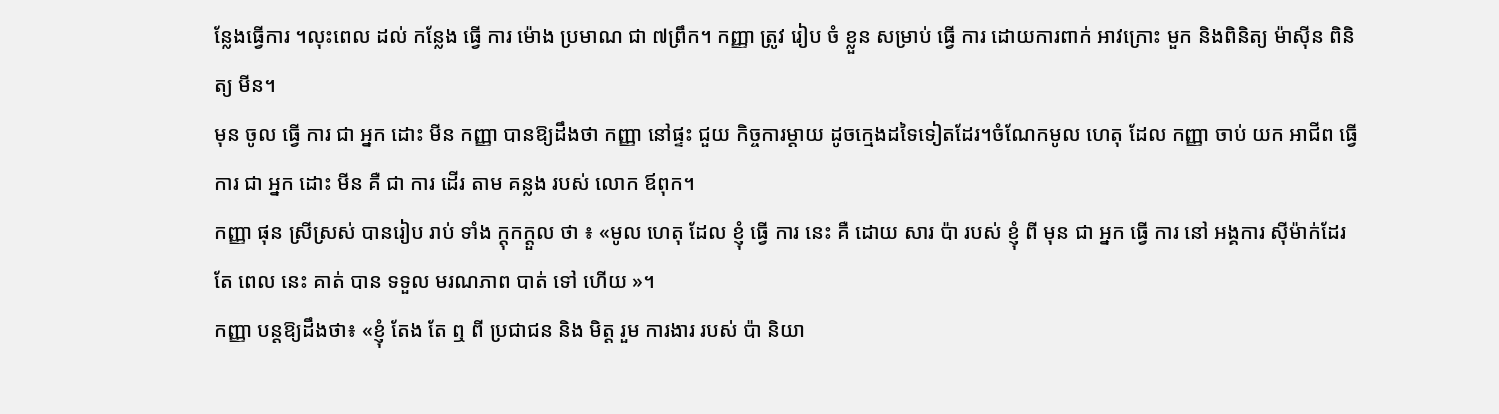ន្លែងធ្វើការ ។លុះពេល ដល់ កន្លែង ធ្វើ ការ ម៉ោង ប្រមាណ ជា ៧ព្រឹក។ កញ្ញា ត្រូវ រៀប ចំ ខ្លួន សម្រាប់ ធ្វើ ការ ដោយការពាក់ អាវក្រោះ មួក និងពិនិត្យ ម៉ាស៊ីន ពិនិត្យ មីន។
មុន ចូល ធ្វើ ការ ជា អ្នក ដោះ មីន កញ្ញា បានឱ្យដឹងថា កញ្ញា នៅផ្ទះ ជួយ កិច្ចការម្តាយ ដូចក្មេងដទៃទៀតដែរ។ចំណែកមូល ហេតុ ដែល កញ្ញា ចាប់ យក អាជីព ធ្វើ ការ ជា អ្នក ដោះ មីន គឺ ជា ការ ដើរ តាម គន្លង របស់ លោក ឪពុក។
កញ្ញា ផុន ស្រីស្រស់ បានរៀប រាប់ ទាំង ក្ដុកក្ដួល ថា ៖ «មូល ហេតុ ដែល ខ្ញុំ ធ្វើ ការ នេះ គឺ ដោយ សារ ប៉ា របស់ ខ្ញុំ ពី មុន ជា អ្នក ធ្វើ ការ នៅ អង្គការ ស៊ីម៉ាក់ដែរ តែ ពេល នេះ គាត់ បាន ទទួល មរណភាព បាត់ ទៅ ហើយ »។
កញ្ញា បន្តឱ្យដឹងថា៖ «ខ្ញុំ តែង តែ ឮ ពី ប្រជាជន និង មិត្ត រួម ការងារ របស់ ប៉ា និយា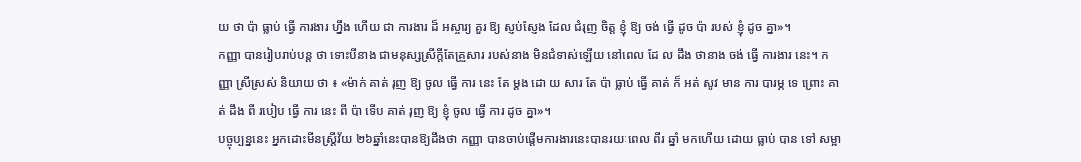យ ថា ប៉ា ធ្លាប់ ធ្វើ ការងារ ហ្នឹង ហើយ ជា ការងារ ដ៏ អស្ចារ្យ គួរ ឱ្យ ស្ញប់ស្ញែង ដែល ជំរុញ ចិត្ត ខ្ញុំ ឱ្យ ចង់ ធ្វើ ដូច ប៉ា របស់ ខ្ញុំ ដូច គ្នា»។
កញ្ញា បានរៀបរាប់បន្ត ថា ទោះបីនាង ជាមនុស្សស្រីក្តីតែគ្រួសារ របស់នាង មិនជំទាស់ឡើយ នៅពេល ដែ ល ដឹង ថានាង ចង់ ធ្វើ ការងារ នេះ។ កញ្ញា ស្រីស្រស់ និយាយ ថា ៖ «ម៉ាក់ គាត់ រុញ ឱ្យ ចូល ធ្វើ ការ នេះ តែ ម្ដង ដោ យ សារ តែ ប៉ា ធ្លាប់ ធ្វើ គាត់ ក៏ អត់ សូវ មាន ការ បារម្ភ ទេ ព្រោះ គាត់ ដឹង ពី របៀប ធ្វើ ការ នេះ ពី ប៉ា ទើប គាត់ រុញ ឱ្យ ខ្ញុំ ចូល ធ្វើ ការ ដូច គ្នា»។
បច្ចុប្បន្ននេះ អ្នកដោះមីនស្រ្តីវ័យ ២៦ឆ្នាំនេះបានឱ្យដឹងថា កញ្ញា បានចាប់ផ្តើមការងារនេះបានរយៈពេល ពីរ ឆ្នាំ មកហើយ ដោយ ធ្លាប់ បាន ទៅ សម្អា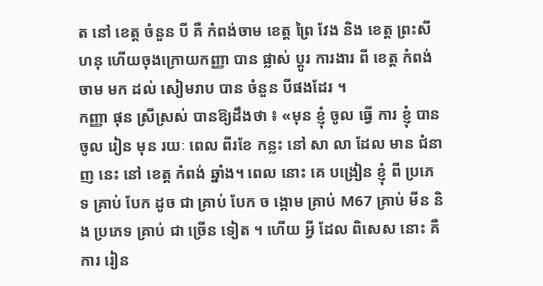ត នៅ ខេត្ត ចំនួន បី គឺ កំពង់ចាម ខេត្ត ព្រៃ វែង និង ខេត្ត ព្រះសីហនុ ហើយចុងក្រោយកញ្ញា បាន ផ្លាស់ ប្ដូរ ការងារ ពី ខេត្ត កំពង់ ចាម មក ដល់ សៀមរាប បាន ចំនួន បីផងដែរ ។
កញ្ញា ផុន ស្រីស្រស់ បានឱ្យដឹងថា ៖ «មុន ខ្ញុំ ចូល ធ្វើ ការ ខ្ញុំ បានចូល រៀន មុន រយៈ ពេល ពីរខែ កន្លះ នៅ សា លា ដែល មាន ជំនាញ នេះ នៅ ខេត្ត កំពង់ ឆ្នាំង។ ពេល នោះ គេ បង្រៀន ខ្ញុំ ពី ប្រភេទ គ្រាប់ បែក ដូច ជា គ្រាប់ បែក ច ង្កោម គ្រាប់ M67 គ្រាប់ មីន និង ប្រភេទ គ្រាប់ ជា ច្រើន ទៀត ។ ហើយ អ្វី ដែល ពិសេស នោះ គឺ ការ រៀន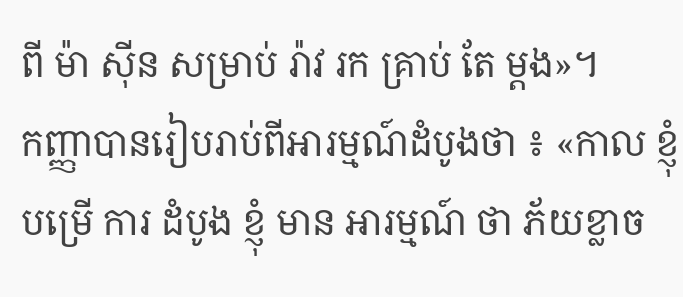ពី ម៉ា ស៊ីន សម្រាប់ រ៉ាវ រក គ្រាប់ តែ ម្ដង»។
កញ្ញាបានរៀបរាប់ពីអារម្មណ៍ដំបូងថា ៖ «កាល ខ្ញុំ បម្រើ ការ ដំបូង ខ្ញុំ មាន អារម្មណ៍ ថា ភ័យខ្លាច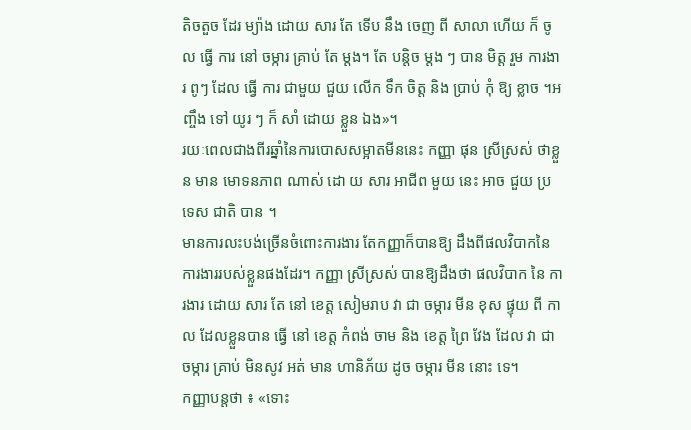តិចតួច ដែរ ម្យ៉ាង ដោយ សារ តែ ទើប នឹង ចេញ ពី សាលា ហើយ ក៏ ចូល ធ្វើ ការ នៅ ចម្ការ គ្រាប់ តែ ម្ដង។ តែ បន្តិច ម្ដង ៗ បាន មិត្ត រួម ការងារ ពូៗ ដែល ធ្វើ ការ ជាមួយ ជួយ លើក ទឹក ចិត្ត និង ប្រាប់ កុំ ឱ្យ ខ្លាច ។អញ្ចឹង ទៅ យូរ ៗ ក៏ សាំ ដោយ ខ្លួន ឯង»។
រយៈពេលជាងពីរឆ្នាំនៃការបោសសម្អាតមីននេះ កញ្ញា ផុន ស្រីស្រស់ ថាខ្លួន មាន មោទនភាព ណាស់ ដោ យ សារ អាជីព មួយ នេះ អាច ជួយ ប្រទេស ជាតិ បាន ។
មានការលះបង់ច្រើនចំពោះការងារ តែកញ្ញាក៏បានឱ្យ ដឹងពីផលវិបាកនៃការងាររបស់ខ្លួនផងដែរ។ កញ្ញា ស្រីស្រស់ បានឱ្យដឹងថា ផលវិបាក នៃ ការងារ ដោយ សារ តែ នៅ ខេត្ត សៀមរាប វា ជា ចម្ការ មីន ខុស ផ្ទុយ ពី កា ល ដែលខ្លួនបាន ធ្វើ នៅ ខេត្ត កំពង់ ចាម និង ខេត្ត ព្រៃ វែង ដែល វា ជា ចម្ការ គ្រាប់ មិនសូវ អត់ មាន ហានិភ័យ ដូច ចម្ការ មីន នោះ ទេ។
កញ្ញាបន្តថា ៖ «ទោះ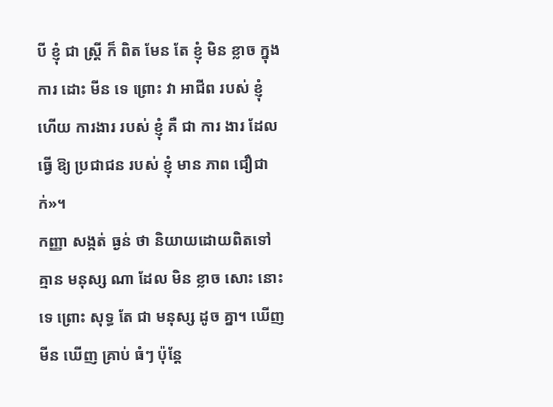បី ខ្ញុំ ជា ស្ត្រី ក៏ ពិត មែន តែ ខ្ញុំ មិន ខ្លាច ក្នុង ការ ដោះ មីន ទេ ព្រោះ វា អាជីព របស់ ខ្ញុំ ហើយ ការងារ របស់ ខ្ញុំ គឺ ជា ការ ងារ ដែល ធ្វើ ឱ្យ ប្រជាជន របស់ ខ្ញុំ មាន ភាព ជឿជាក់»។
កញ្ញា សង្កត់ ធ្ងន់ ថា និយាយដោយពិតទៅ គ្មាន មនុស្ស ណា ដែល មិន ខ្លាច សោះ នោះ ទេ ព្រោះ សុទ្ធ តែ ជា មនុស្ស ដូច គ្នា។ ឃើញ មីន ឃើញ គ្រាប់ ធំៗ ប៉ុន្តែ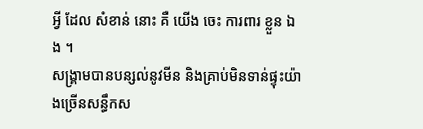អ្វី ដែល សំខាន់ នោះ គឺ យើង ចេះ ការពារ ខ្លួន ឯង ។
សង្គ្រាមបានបន្សល់នូវមីន និងគ្រាប់មិនទាន់ផ្ទុះយ៉ាងច្រើនសន្ធឹកស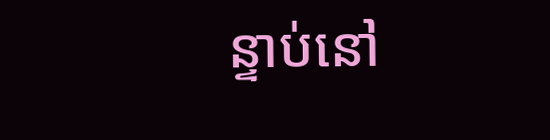ន្ទាប់នៅ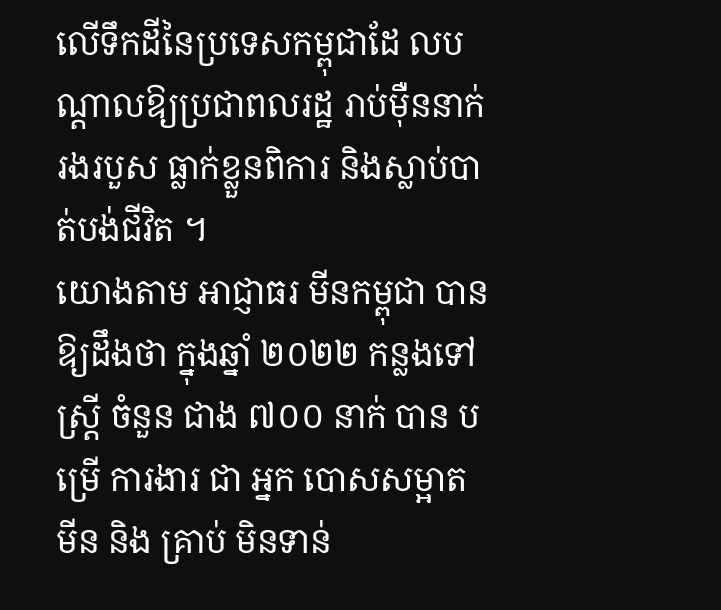លើទឹកដីនៃប្រទេសកម្ពុជាដែ លបណ្តាលឱ្យប្រជាពលរដ្ឋ រាប់ម៉ឺននាក់ រងរបួស ធ្លាក់ខ្លួនពិការ និងស្លាប់បាត់បង់ជីវិត ។
យោងតាម អាជ្ញាធរ មីនកម្ពុជា បាន ឱ្យដឹងថា ក្នុងឆ្នាំ ២០២២ កន្លងទៅ ស្ត្រី ចំនួន ជាង ៧០០ នាក់ បាន បម្រើ ការងារ ជា អ្នក បោសសម្អាត មីន និង គ្រាប់ មិនទាន់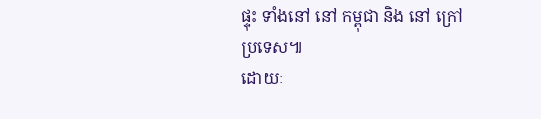ផ្ទុះ ទាំងនៅ នៅ កម្ពុជា និង នៅ ក្រៅ ប្រទេស៕
ដោយៈ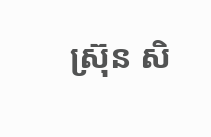ស្រ៊ុន សិ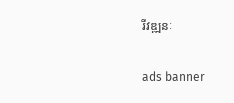រីវឌ្ឍនៈ

ads banner